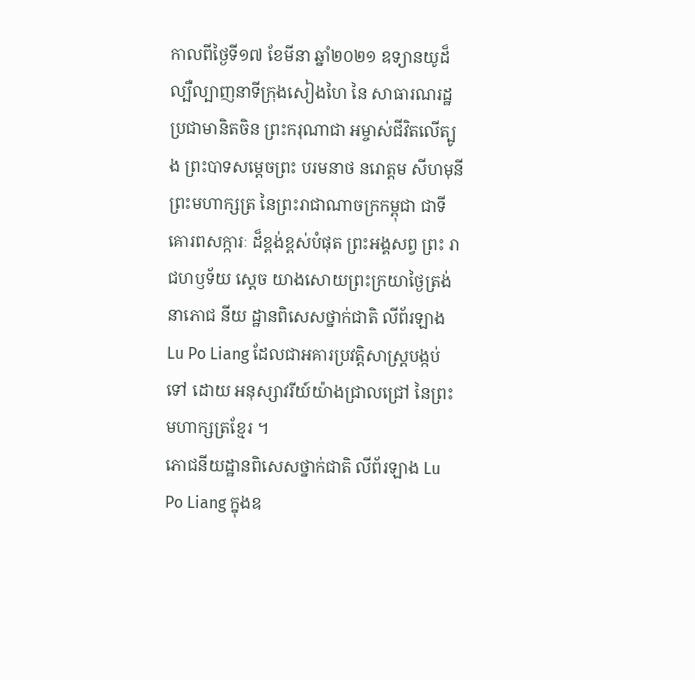កាលពីថ្ងៃទី១៧ ខែមីនា ឆ្នាំ២០២១ ឧទ្យានយូដ៏ល្បឺល្បាញនាទីក្រុងសៀងហៃ នៃ សាធារណរដ្ឋ ប្រជាមានិតចិន ព្រះករុណាជា អម្ចាស់ជីវិតលើត្បូង ព្រះបាទសម្តេចព្រះ បរមនាថ នរោត្តម សីហមុនី ព្រះមហាក្សត្រ នៃព្រះរាជាណាចក្រកម្ពុជា ជាទីគោរពសក្ការៈ ដ៏ខ្ពង់ខ្ពស់បំផុត ព្រះអង្គសព្វ ព្រះ រាជហឫទ័យ ស្តេច យាងសោយព្រះក្រយាថ្ងៃត្រង់ នាភោជ នីយ ដ្ឋានពិសេសថ្នាក់ជាតិ លីព័រឡាង Lu Po Liang ដែលជាអគារប្រវត្តិសាស្រ្តបង្កប់ទៅ ដោយ អនុស្សាវរីយ៍យ៉ាងជ្រាលជ្រៅ នៃព្រះ មហាក្សត្រខ្មែរ ។
ភោជនីយដ្ឋានពិសេសថ្នាក់ជាតិ លីព័រឡាង Lu Po Liang ក្នុងឧ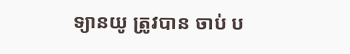ទ្យានយូ ត្រូវបាន ចាប់ ប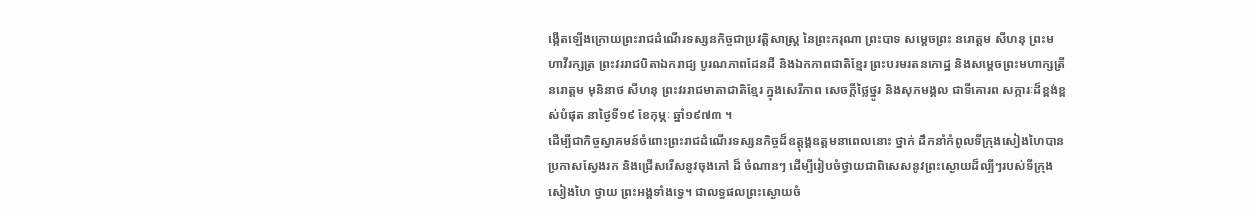ង្កើតឡើងក្រោយព្រះរាជដំណើរទស្សនកិច្ចជាប្រវត្តិសាស្រ្ត នៃព្រះករុណា ព្រះបាទ សម្តេចព្រះ នរោត្តម សីហនុ ព្រះមហាវីរក្សត្រ ព្រះវររាជបិតាឯករាជ្យ បូរណភាពដែនដី និងឯកភាពជាតិខ្មែរ ព្រះបរមរតនកោដ្ឋ និងសម្តេចព្រះមហាក្សត្រី នរោត្តម មុនិនាថ សីហនុ ព្រះវររាជមាតាជាតិខ្មែរ ក្នុងសេរីភាព សេចក្តីថ្លៃថ្នូរ និងសុភមង្គល ជាទីគោរព សក្ការៈដ៏ខ្ពង់ខ្ពស់បំផុត នាថ្ងៃទី១៩ ខែកុម្ភៈ ឆ្នាំ១៩៧៣ ។
ដើម្បីជាកិច្ចស្វាគមន៍ចំពោះព្រះរាជដំណើរទស្សនកិច្ចដ៏ឧត្តុង្គឧត្តមនាពេលនោះ ថ្នាក់ ដឹកនាំកំពូលទីក្រុងសៀងហៃបានប្រកាសស្វែងរក និងជ្រើសរើសនូវចុងភៅ ដ៏ ចំណានៗ ដើម្បីរៀបចំថ្វាយជាពិសេសនូវព្រះស្ងោយដ៏ល្បីៗរបស់ទីក្រុងសៀងហៃ ថ្វាយ ព្រះអង្គទាំងទ្វេ។ ជាលទ្ធផលព្រះស្ងោយចំ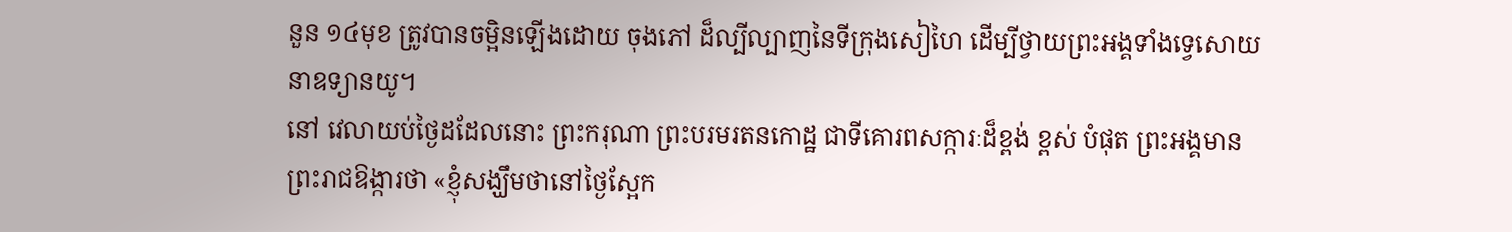នួន ១៤មុខ ត្រូវបានចម្អិនឡើងដោយ ចុងភៅ ដ៏ល្បីល្បាញនៃទីក្រុងសៀហៃ ដើម្បីថ្វាយព្រះអង្គទាំងទ្វេសោយ នាឧទ្យានយូ។
នៅ វេលាយប់ថ្ងៃដដែលនោះ ព្រះករុណា ព្រះបរមរតនកោដ្ឋ ជាទីគោរពសក្ការៈដ៏ខ្ពង់ ខ្ពស់ បំផុត ព្រះអង្គមានព្រះរាជឱង្ការថា «ខ្ញុំសង្ឃឹមថានៅថ្ងៃស្អែក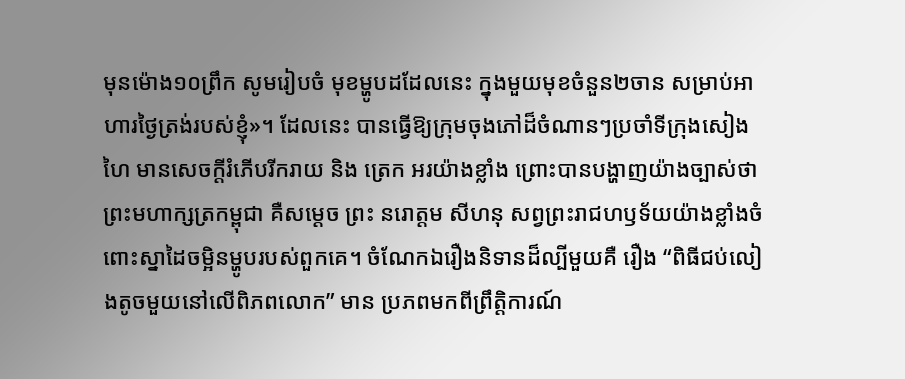មុនម៉ោង១០ព្រឹក សូមរៀបចំ មុខម្ហូបដដែលនេះ ក្នុងមួយមុខចំនួន២ចាន សម្រាប់អាហារថ្ងៃត្រង់របស់ខ្ញុំ»។ ដែលនេះ បានធ្វើឱ្យក្រុមចុងភៅដ៏ចំណានៗប្រចាំទីក្រុងសៀងហៃ មានសេចក្តីរំភើបរីករាយ និង ត្រេក អរយ៉ាងខ្លាំង ព្រោះបានបង្ហាញយ៉ាងច្បាស់ថា ព្រះមហាក្សត្រកម្ពុជា គឺសម្តេច ព្រះ នរោត្តម សីហនុ សព្វព្រះរាជហឫទ័យយ៉ាងខ្លាំងចំពោះស្នាដៃចម្អិនម្ហូបរបស់ពួកគេ។ ចំណែកឯរឿងនិទានដ៏ល្បីមួយគឺ រឿង “ពិធីជប់លៀងតូចមួយនៅលើពិភពលោក” មាន ប្រភពមកពីព្រឹត្តិការណ៍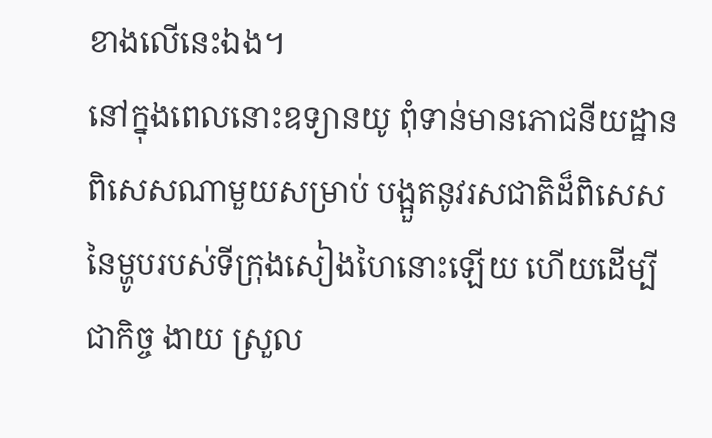ខាងលើនេះឯង។
នៅក្នុងពេលនោះឧទ្យានយូ ពុំទាន់មានភោជនីយដ្ឋានពិសេសណាមួយសម្រាប់ បង្អួតនូវរសជាតិដ៏ពិសេសនៃម្ហូបរបស់ទីក្រុងសៀងហៃនោះឡើយ ហើយដើម្បីជាកិច្ច ងាយ ស្រួល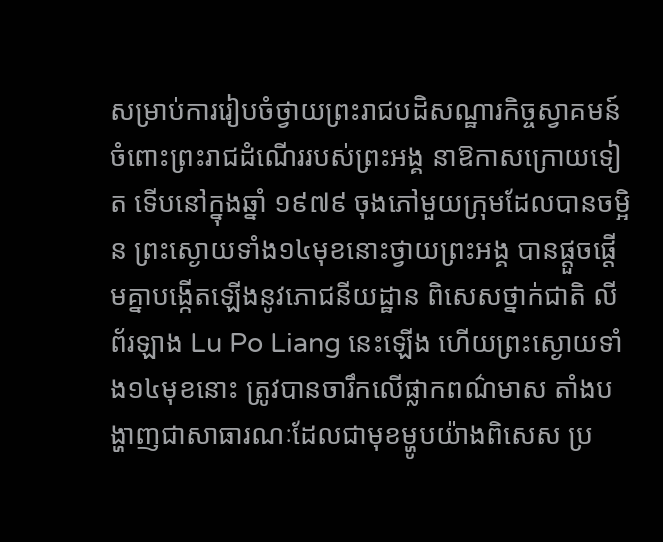សម្រាប់ការរៀបចំថ្វាយព្រះរាជបដិសណ្ឋារកិច្ចស្វាគមន៍ចំពោះព្រះរាជដំណើររបស់ព្រះអង្គ នាឱកាសក្រោយទៀត ទើបនៅក្នុងឆ្នាំ ១៩៧៩ ចុងភៅមួយក្រុមដែលបានចម្អិន ព្រះស្ងោយទាំង១៤មុខនោះថ្វាយព្រះអង្គ បានផ្តួចផ្តើមគ្នាបង្កើតឡើងនូវភោជនីយដ្ឋាន ពិសេសថ្នាក់ជាតិ លីព័រឡាង Lu Po Liang នេះឡើង ហើយព្រះស្ងោយទាំង១៤មុខនោះ ត្រូវបានចារឹកលើផ្លាកពណ៌មាស តាំងបង្ហាញជាសាធារណៈដែលជាមុខម្ហូបយ៉ាងពិសេស ប្រ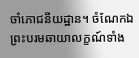ចាំភោជនីយដ្ឋាន។ ចំណែកឯព្រះបរមឆាយាលក្ខណ៍ទាំង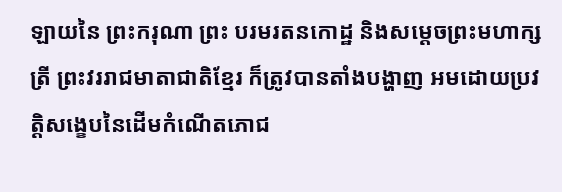ឡាយនៃ ព្រះករុណា ព្រះ បរមរតនកោដ្ឋ និងសម្តេចព្រះមហាក្សត្រី ព្រះវររាជមាតាជាតិខ្មែរ ក៏ត្រូវបានតាំងបង្ហាញ អមដោយប្រវត្តិសង្ខេបនៃដើមកំណើតភោជ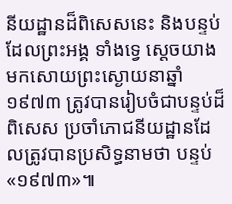នីយដ្ឋានដ៏ពិសេសនេះ និងបន្ទប់ដែលព្រះអង្គ ទាំងទ្វេ ស្តេចយាងមកសោយព្រះស្ងោយនាឆ្នាំ ១៩៧៣ ត្រូវបានរៀបចំជាបន្ទប់ដ៏ពិសេស ប្រចាំភោជនីយដ្ឋានដែលត្រូវបានប្រសិទ្ធនាមថា បន្ទប់ «១៩៧៣»៕